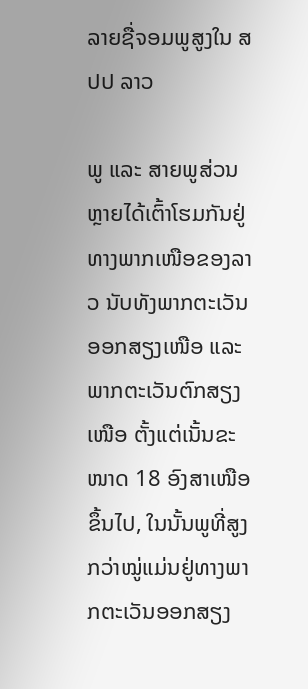ລາຍຊື່ຈອມພູສູງໃນ ສປປ ລາວ

ພູ ແລະ ສາຍພູສ່ວນຫຼາຍໄດ້ເຕົ້າໂຮມກັນຢູ່ທາງພາກເໜືອຂອງລາວ ນັບທັງພາກຕະເວັນອອກສຽງເໜືອ ແລະ ພາກຕະເວັນຕົກສຽງເໜືອ ຕັ້ງແຕ່ເນັ້ນຂະໜາດ 18 ອົງສາເໜືອຂຶ້ນໄປ, ໃນນັ້ນພູທີ່ສູງກວ່າໝູ່ແມ່ນຢູ່ທາງພາກຕະເວັນອອກສຽງ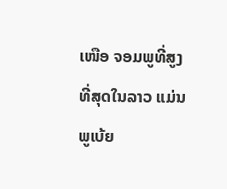ເໜືອ ຈອມພູທີ່ສູງທີ່ສຸດໃນລາວ ແມ່ນພູເບ້ຍ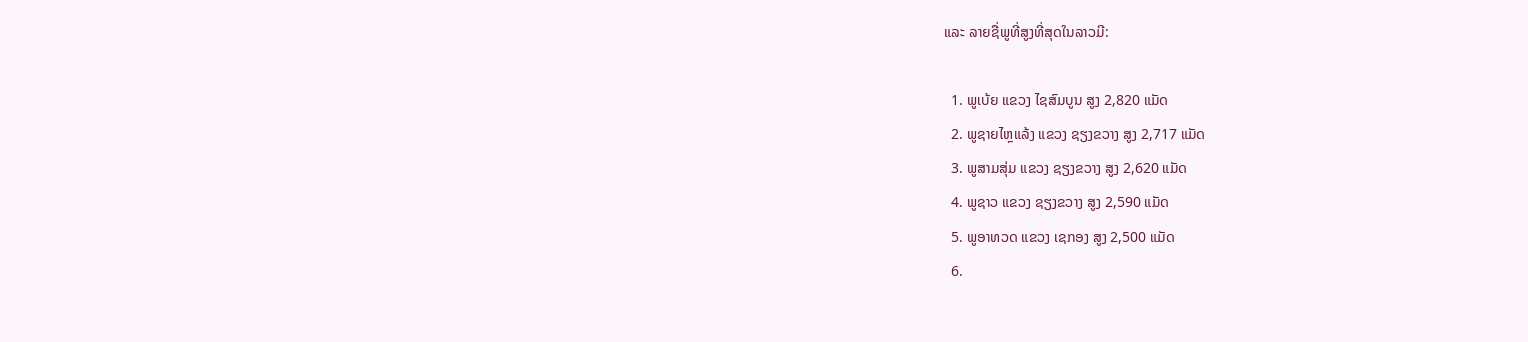ແລະ ລາຍຊື່ພູທີ່ສູງທີ່ສຸດໃນລາວມີ:

  1. ພູເບ້ຍ ແຂວງ ໄຊສົມບູນ ສູງ 2,820 ແມັດ
  2. ພູຊາຍໄຫຼແລ້ງ ແຂວງ ຊຽງຂວາງ ສູງ 2,717 ແມັດ
  3. ພູສາມສຸ່ມ ແຂວງ ຊຽງຂວາງ ສູງ 2,620 ແມັດ
  4. ພູຊາວ ແຂວງ ຊຽງຂວາງ ສູງ 2,590 ແມັດ
  5. ພູອາທວດ ແຂວງ ເຊກອງ ສູງ 2,500 ແມັດ
  6.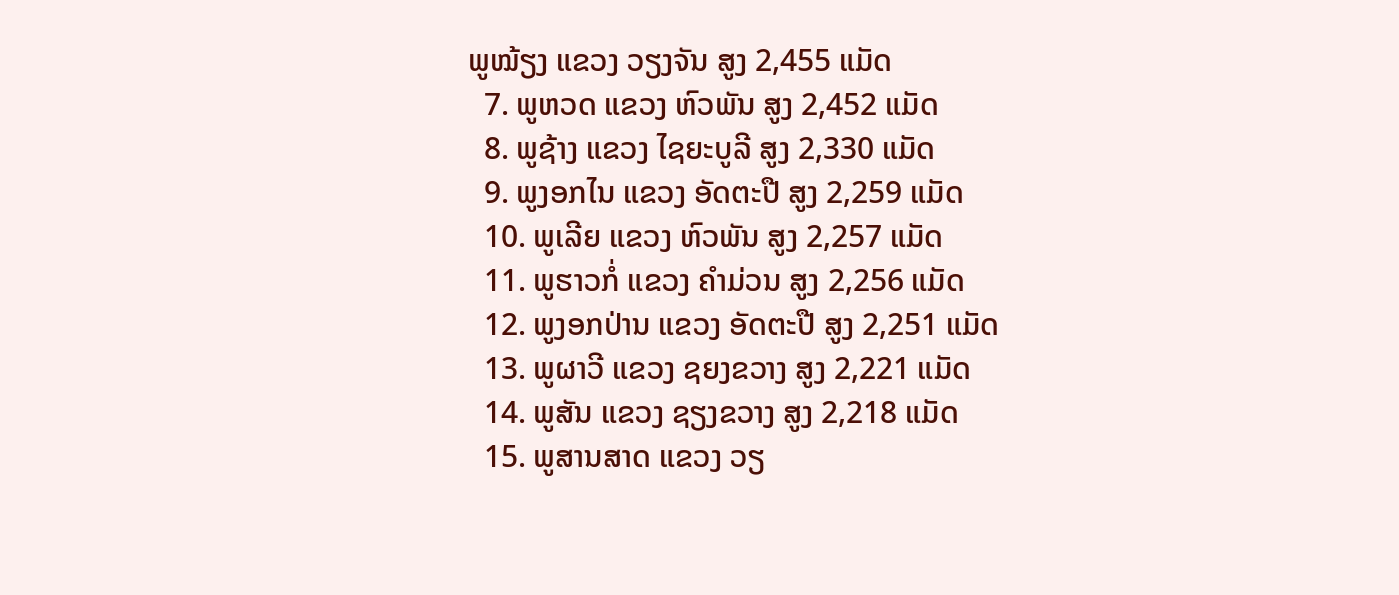ພູໝ້ຽງ ແຂວງ ວຽງຈັນ ສູງ 2,455 ແມັດ
  7. ພູຫວດ ແຂວງ ຫົວພັນ ສູງ 2,452 ແມັດ
  8. ພູຊ້າງ ແຂວງ ໄຊຍະບູລີ ສູງ 2,330 ແມັດ
  9. ພູງອກໄນ ແຂວງ ອັດຕະປື ສູງ 2,259 ແມັດ
  10. ພູເລີຍ ແຂວງ ຫົວພັນ ສູງ 2,257 ແມັດ
  11. ພູຮາວກໍ່ ແຂວງ ຄຳມ່ວນ ສູງ 2,256 ແມັດ
  12. ພູງອກປ່ານ ແຂວງ ອັດຕະປື ສູງ 2,251 ແມັດ
  13. ພູຜາວີ ແຂວງ ຊຍງຂວາງ ສູງ 2,221 ແມັດ
  14. ພູສັນ ແຂວງ ຊຽງຂວາງ ສູງ 2,218 ແມັດ
  15. ພູສານສາດ ແຂວງ ວຽ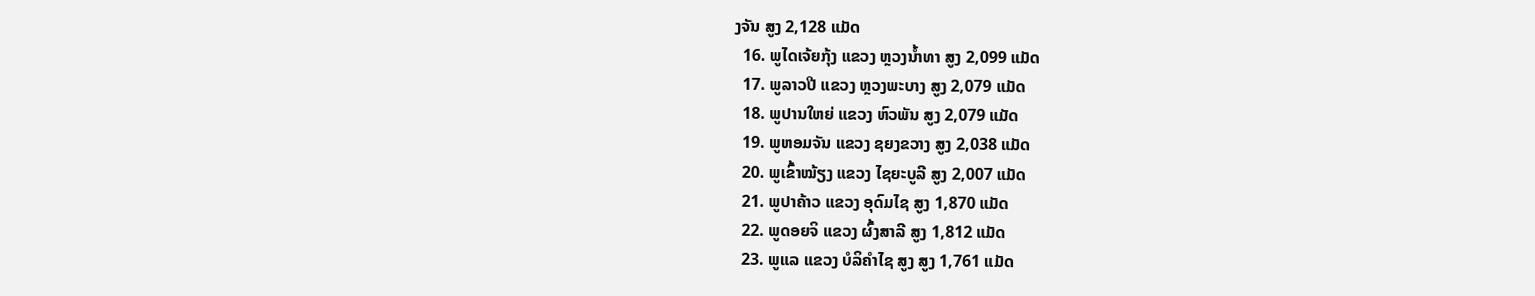ງຈັນ ສູງ 2,128 ແມັດ
  16. ພູໄດເຈ້ຍກຸ້ງ ແຂວງ ຫຼວງນ້ຳທາ ສູງ 2,099 ແມັດ
  17. ພູລາວປີ ແຂວງ ຫຼວງພະບາງ ສູງ 2,079 ແມັດ
  18. ພູປານໃຫຍ່ ແຂວງ ຫົວພັນ ສູງ 2,079 ແມັດ
  19. ພູຫອມຈັນ ແຂວງ ຊຍງຂວາງ ສູງ 2,038 ແມັດ
  20. ພູເຂົ້າໝ້ຽງ ແຂວງ ໄຊຍະບູລີ ສູງ 2,007 ແມັດ
  21. ພູປາຄ້າວ ແຂວງ ອຸດົມໄຊ ສູງ 1,870 ແມັດ
  22. ພູດອຍຈິ ແຂວງ ຜົ້ງສາລີ ສູງ 1,812 ແມັດ
  23. ພູແລ ແຂວງ ບໍລິຄຳໄຊ ສູງ ສູງ 1,761 ແມັດ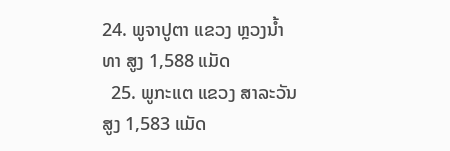24. ພູຈາປູຕາ ແຂວງ ຫຼວງນ້ຳທາ ສູງ 1,588 ແມັດ
  25. ພູກະແຕ ແຂວງ ສາລະວັນ ສູງ 1,583 ແມັດ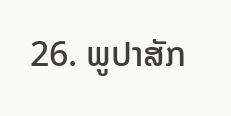26. ພູປາສັກ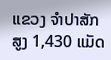ແຂວງ ຈຳປາສັກ ສູງ 1,430 ແມັດ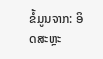ຂໍ້ມູນຈາກ: ອິດສະຫຼະ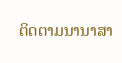ຕິດຕາມນານາສາ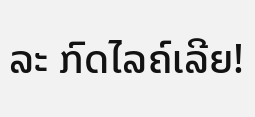ລະ ກົດໄລຄ໌ເລີຍ!